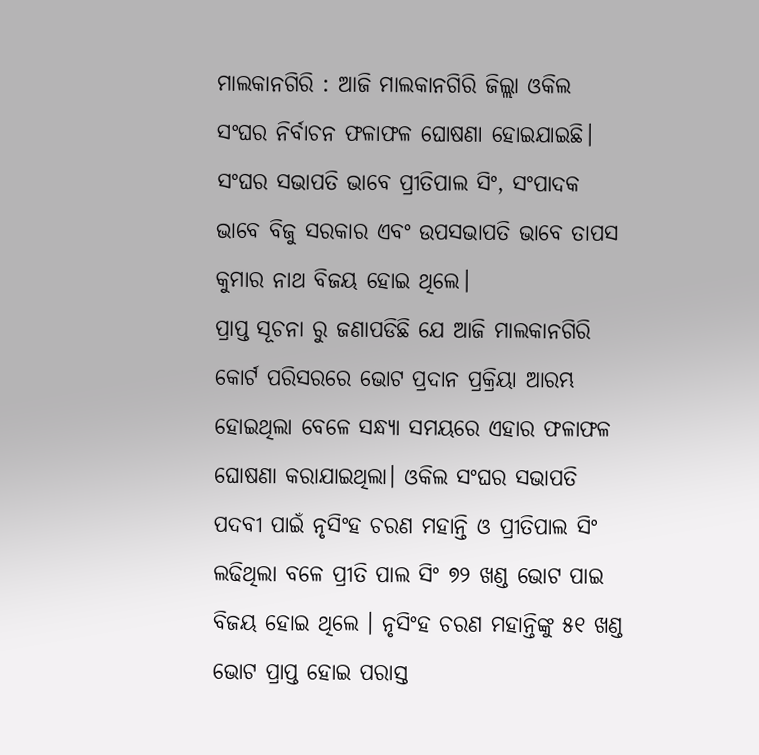ମାଲକାନଗିରି : ଆଜି ମାଲକାନଗିରି ଜିଲ୍ଲା ଓକିଲ ସଂଘର ନିର୍ବାଚନ ଫଳାଫଳ ଘୋଷଣା ହୋଇଯାଇଛି। ସଂଘର ସଭାପତି ଭାବେ ପ୍ରୀତିପାଲ ସିଂ, ସଂପାଦକ ଭାବେ ବିଜୁ ସରକାର ଏବଂ ଉପସଭାପତି ଭାବେ ତାପସ କୁମାର ନାଥ ବିଜୟ ହୋଇ ଥିଲେ।
ପ୍ରାପ୍ତ ସୂଚନା ରୁ ଜଣାପଡିଛି ଯେ ଆଜି ମାଲକାନଗିରି କୋର୍ଟ ପରିସରରେ ଭୋଟ ପ୍ରଦାନ ପ୍ରକ୍ରିୟା ଆରମ୍ଭ ହୋଇଥିଲା ବେଳେ ସନ୍ଧ୍ୟା ସମୟରେ ଏହାର ଫଳାଫଳ ଘୋଷଣା କରାଯାଇଥିଲା। ଓକିଲ ସଂଘର ସଭାପତି ପଦବୀ ପାଇଁ ନୃସିଂହ ଚରଣ ମହାନ୍ତି ଓ ପ୍ରୀତିପାଲ ସିଂ ଲଢିଥିଲା ବଳେ ପ୍ରୀତି ପାଲ ସିଂ ୭୨ ଖଣ୍ଡ ଭୋଟ ପାଇ ବିଜୟ ହୋଇ ଥିଲେ । ନୃସିଂହ ଚରଣ ମହାନ୍ତିଙ୍କୁ ୫୧ ଖଣ୍ଡ ଭୋଟ ପ୍ରାପ୍ତ ହୋଇ ପରାସ୍ତ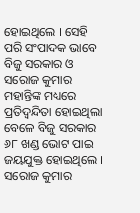ହୋଇଥିଲେ । ସେହି ପରି ସଂପାଦକ ଭାବେ ବିଜୁ ସରକାର ଓ ସରୋଜ କୁମାର ମହାନ୍ତିଙ୍କ ମଧ୍ୟରେ ପ୍ରତିଦ୍ବନ୍ଦିତା ହୋଇଥିଲା ବେଳେ ବିଜୁ ସରକାର ୬୮ ଖଣ୍ଡ ଭୋଟ ପାଇ ଜୟଯୁକ୍ତ ହୋଇଥିଲେ । ସରୋଜ କୁମାର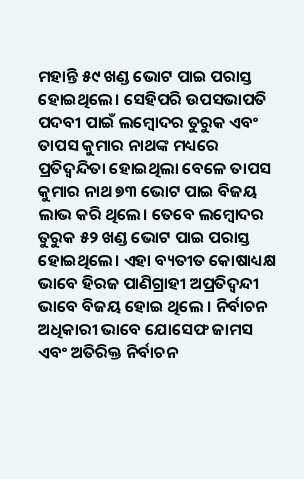ମହାନ୍ତି ୫୯ ଖଣ୍ଡ ଭୋଟ ପାଇ ପରାସ୍ତ ହୋଇଥିଲେ। ସେହିପରି ଉପସଭାପତି ପଦବୀ ପାଇଁ ଲମ୍ବୋଦର ତୁରୁକ ଏବଂ ତାପସ କୁମାର ନାଥଙ୍କ ମଧ୍ୟରେ ପ୍ରତିଦ୍ବନ୍ଦିତା ହୋଇଥିଲା ବେଳେ ତାପସ କୁମାର ନାଥ ୭୩ ଭୋଟ ପାଇ ବିଜୟ ଲାଭ କରି ଥିଲେ। ତେବେ ଲମ୍ବୋଦର ତୁରୁକ ୫୨ ଖଣ୍ଡ ଭୋଟ ପାଇ ପରାସ୍ତ ହୋଇଥିଲେ। ଏହା ବ୍ୟତୀତ କୋଷାଧ୍ୟକ୍ଷ ଭାବେ ହିରଜ ପାଣିଗ୍ରାହୀ ଅପ୍ରତିଦ୍ଵନ୍ଦୀ ଭାବେ ବିଜୟ ହୋଇ ଥିଲେ । ନିର୍ବାଚନ ଅଧିକାରୀ ଭାବେ ଯୋସେଫ ଜାମସ ଏବଂ ଅତିରିକ୍ତ ନିର୍ବାଚନ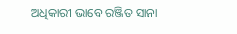ଅଧିକାରୀ ଭାବେ ରଞ୍ଜିତ ସାନା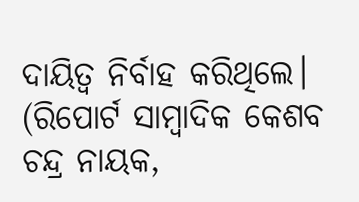ଦାୟିତ୍ୱ ନିର୍ବାହ କରିଥିଲେ।
(ରିପୋର୍ଟ ସାମ୍ବାଦିକ କେଶବ ଚନ୍ଦ୍ର ନାୟକ,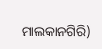ମାଲକାନଗିରି)